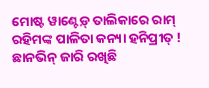ମୋଷ୍ଟ ୱାଣ୍ଟେଡ଼୍ ତାଲିକାରେ ରାମ୍ ରହିମଙ୍କ ପାଳିତା କନ୍ୟା ହନିପ୍ରୀତ୍ ! ଛାନଭିନ୍ ଜାରି ରଖିଛି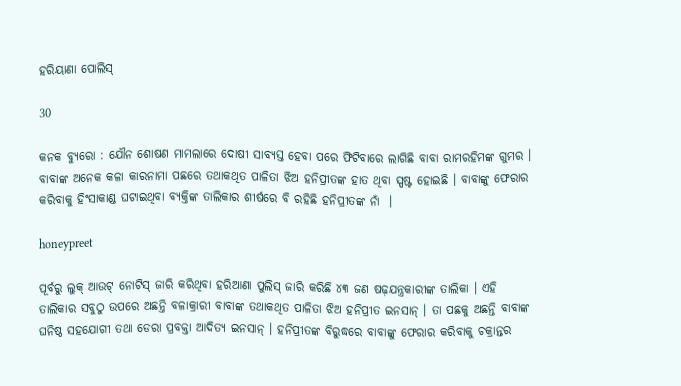ହରିୟାଣା ପୋଲିସ୍

30

କନକ ବ୍ୟୁରୋ : ଯୌନ ଶୋଷଣ ମାମଲାରେ ଦୋଷୀ ସାବ୍ୟସ୍ତ ହେବା ପରେ ଫିଟିବାରେ ଲାଗିଛି ବାବା ରାମରହିମଙ୍କ ଗୁମର । ବାବାଙ୍କ ଅନେକ କଳା କାରନାମା ପଛରେ ତଥାକଥିତ ପାଳିତା ଝିଅ ହନିପ୍ରୀତଙ୍କ ହାତ ଥିବା ସ୍ପଷ୍ଟ ହୋଇଛି । ବାବାଙ୍କୁ ଫେରାର କରିବାକୁ ହିଂସାକାଣ୍ଡ ଘଟାଇଥିବା ବ୍ୟକ୍ତିଙ୍କ ତାଲିକାର ଶୀର୍ଷରେ ବି ରହିଛି ହନିପ୍ରୀତଙ୍କ ନାଁ  ।

honeypreet

ପୂର୍ବରୁ ଲୁକ୍ ଆଉଟ୍ ନୋଟିସ୍ ଜାରି କରିଥିବା ହରିଆଣା ପୁଲିସ୍ ଜାରି କରିଛି ୪୩ ଜଣ ଷଢ଼ଯନ୍ତ୍ରକାରୀଙ୍କ ତାଲିକା । ଏହି ତାଲିକାର ସବୁଠୁ ଉପରେ ଅଛନ୍ତି ବଳାକ୍ରାରୀ ବାବାଙ୍କ ତଥାକଥିତ ପାଳିତା ଝିଅ ହନିପ୍ରୀତ ଇନସାନ୍ । ତା ପଛକୁ ଅଛନ୍ତି ବାବାଙ୍କ ଘନିଷ୍ଠ ସହଯୋଗୀ ତଥା ଡେରା ପ୍ରବକ୍ତା ଆଦିତ୍ୟ ଇନସାନ୍ । ହନିପ୍ରୀତଙ୍କ ବିରୁଦ୍ଧରେ ବାବାଙ୍କୁ ଫେରାର କରିବାକୁ ଚକ୍ରାନ୍ତର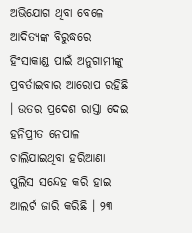ଅଭିଯୋଗ ଥିବା ବେଳେ ଆଦିତ୍ୟଙ୍କ ବିରୁଦ୍ଧରେ ହିଂସାକାଣ୍ଡ ପାଇଁ ଅନୁଗାମୀଙ୍କୁ ପ୍ରବର୍ତାଇବାର ଆରୋପ ରହିଛି । ଉତର ପ୍ରଦେଶ ରାସ୍ତା ଦେଇ ହନିପ୍ରୀତ ନେପାଳ ଚାଲିଯାଇଥିବା ହରିଆଣା ପୁଲିସ ସନ୍ଦେହ କରି ହାଇ ଆଲର୍ଟ ଜାରି କରିଛି । ୨୩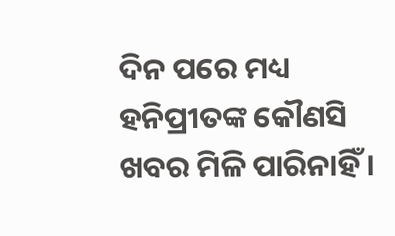ଦିନ ପରେ ମଧ୍ୟ ହନିପ୍ରୀତଙ୍କ କୌଣସି ଖବର ମିଳି ପାରିନାହିଁ ।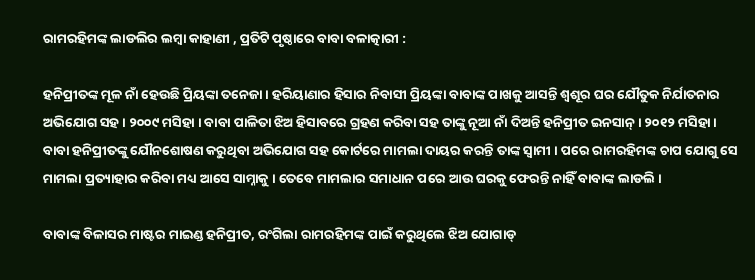ରାମରହିମଙ୍କ ଲାଡଲିର ଲମ୍ବା କାହାଣୀ , ପ୍ରତିଟି ପୃଷ୍ଠାରେ ବାବା ବଳାତ୍କାରୀ :

ହନିପ୍ରୀତଙ୍କ ମୂଳ ନାଁ ହେଉଛି ପ୍ରିୟଙ୍କା ତନେଜା । ହରିୟାଣାର ହିସାର ନିବାସୀ ପ୍ରିୟଙ୍କା ବାବାଙ୍କ ପାଖକୁ ଆସନ୍ତି ଶ୍ୱଶୂର ଘର ଯୌତୁକ ନିର୍ଯାତନାର ଅଭିଯୋଗ ସହ । ୨୦୦୯ ମସିହା । ବାବା ପାଳିତା ଝିଅ ହିସାବରେ ଗ୍ରହଣ କରିବା ସହ ତାଙ୍କୁ ନୂଆ ନାଁ ଦିଅନ୍ତି ହନିପ୍ରୀତ ଇନସାନ୍ । ୨୦୧୨ ମସିହା । ବାବା ହନିପ୍ରୀତଙ୍କୁ ଯୌନଶୋଷଣ କରୁଥିବା ଅଭିଯୋଗ ସହ କୋର୍ଟରେ ମାମଲା ଦାୟର କରନ୍ତି ତାଙ୍କ ସ୍ୱାମୀ । ପରେ ରାମରହିମଙ୍କ ଚାପ ଯୋଗୁ ସେ ମାମଲା ପ୍ରତ୍ୟାହାର କରିବା ମଧ୍ୟ ଆସେ ସାମ୍ନାକୁ । ତେବେ ମାମଲାର ସମାଧାନ ପରେ ଆଉ ଘରକୁ ଫେରନ୍ତି ନାହିଁ ବାବାଙ୍କ ଲାଡଲି ।

ବାବାଙ୍କ ବିଳାସର ମାଷ୍ଟର ମାଇଣ୍ଡ ହନିପ୍ରୀତ, ରଂଗିଲା ରାମରହିମଙ୍କ ପାଇଁ କରୁଥିଲେ ଝିଅ ଯୋଗାଡ୍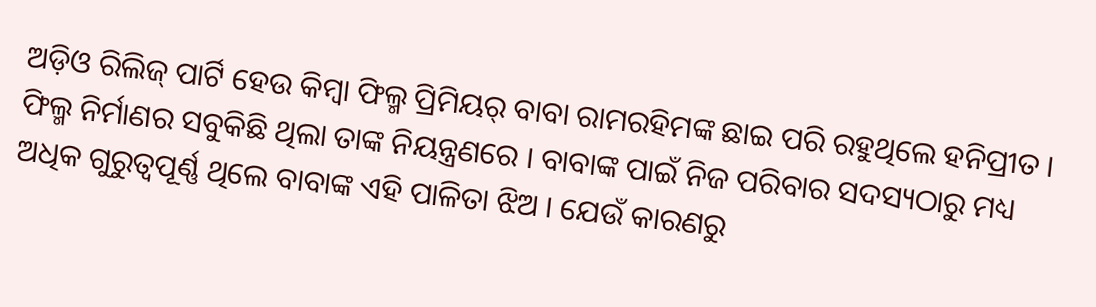ଅଡ଼ିଓ ରିଲିଜ୍ ପାର୍ଟି ହେଉ କିମ୍ବା ଫିଲ୍ମ ପ୍ରିମିୟର୍ ବାବା ରାମରହିମଙ୍କ ଛାଇ ପରି ରହୁଥିଲେ ହନିପ୍ରୀତ । ଫିଲ୍ମ ନିର୍ମାଣର ସବୁକିଛି ଥିଲା ତାଙ୍କ ନିୟନ୍ତ୍ରଣରେ । ବାବାଙ୍କ ପାଇଁ ନିଜ ପରିବାର ସଦସ୍ୟଠାରୁ ମଧ୍ୟ ଅଧିକ ଗୁରୁତ୍ୱପୂର୍ଣ୍ଣ ଥିଲେ ବାବାଙ୍କ ଏହି ପାଳିତା ଝିଅ । ଯେଉଁ କାରଣରୁ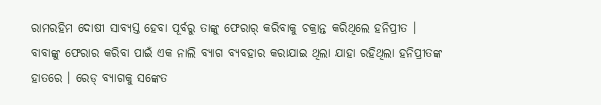ରାମରହିମ ଦୋଷୀ ସାବ୍ୟସ୍ତ ହେବା ପୂର୍ବରୁ ତାଙ୍କୁ ଫେରାର୍ କରିବାକୁ ଚକ୍ରାନ୍ତ କରିଥିଲେ ହନିପ୍ରୀତ । ବାବାଙ୍କୁ ଫେରାର କରିବା ପାଇଁ ଏକ ନାଲି ବ୍ୟାଗ ବ୍ୟବହାର କରାଯାଇ ଥିଲା ଯାହା ରହିଥିଲା ହନିପ୍ରୀତଙ୍କ ହାତରେ । ରେଡ୍ ବ୍ୟାଗକୁ ସଙ୍କେତ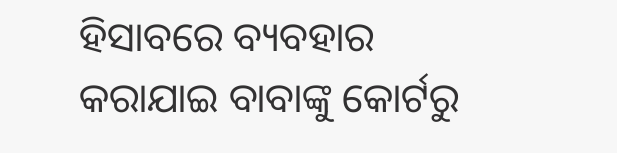ହିସାବରେ ବ୍ୟବହାର କରାଯାଇ ବାବାଙ୍କୁ କୋର୍ଟରୁ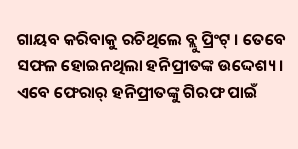ଗାୟବ କରିବାକୁ ରଚିଥିଲେ ବ୍ଲୁ ପ୍ରିଂଟ୍ । ତେବେ ସଫଳ ହୋଇନଥିଲା ହନିପ୍ରୀତଙ୍କ ଉଦ୍ଦେଶ୍ୟ । ଏବେ ଫେରାର୍ ହନିପ୍ରୀତଙ୍କୁ ଗିରଫ ପାଇଁ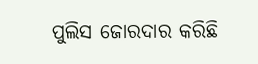ପୁଲିସ ଜୋରଦାର କରିଛି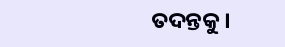ତଦନ୍ତକୁ ।